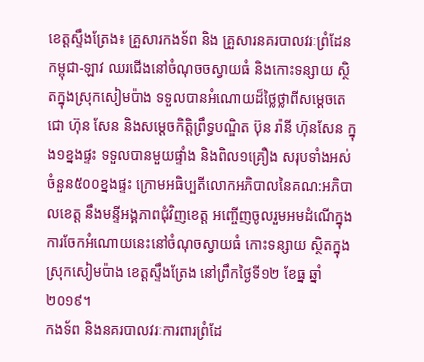ខេត្តស្ទឹងត្រែង៖ គ្រួសារកងទ័ព និង គ្រួសារនគរបាលវរៈព្រំដែនកម្ពុជា-ឡាវ ឈរជើងនៅចំណុចចស្វាយធំ និងកោះទន្សាយ ស្ថិតក្នុងស្រុកសៀមប៉ាង ទទួលបានអំណោយដ៏ថ្លៃថ្លាពីសម្តេចតេជោ ហ៊ុន សែន និងសម្តេចកិត្តិព្រឹទ្ធបណ្ឌិត ប៊ុន រ៉ានី ហ៊ុនសែន ក្នុង១ខ្នងផ្ទះ ទទួលបានមួយផ្ទាំង និងពិល១គ្រឿង សរុបទាំងអស់ចំនួន៥០០ខ្នងផ្ទះ ក្រោមអធិប្បតីលោកអភិបាលនៃគណ:អភិបាលខេត្ត នឹងមន្ទីអង្គភាពជុំវិញខេត្ត អញ្ចើញចូលរួមអមដំណើក្នុងការចែកអំណោយនេះនៅចំណុចស្វាយធំ កោះទន្សាយ ស្ថិតក្នុងស្រុកសៀមប៉ាង ខេត្តស្ទឹងត្រែង នៅព្រឹកថ្ងៃទី១២ ខែធ្ន ឆ្នាំ២០១៩។
កងទ័ព និងនគរបាលវរៈការពារព្រំដែ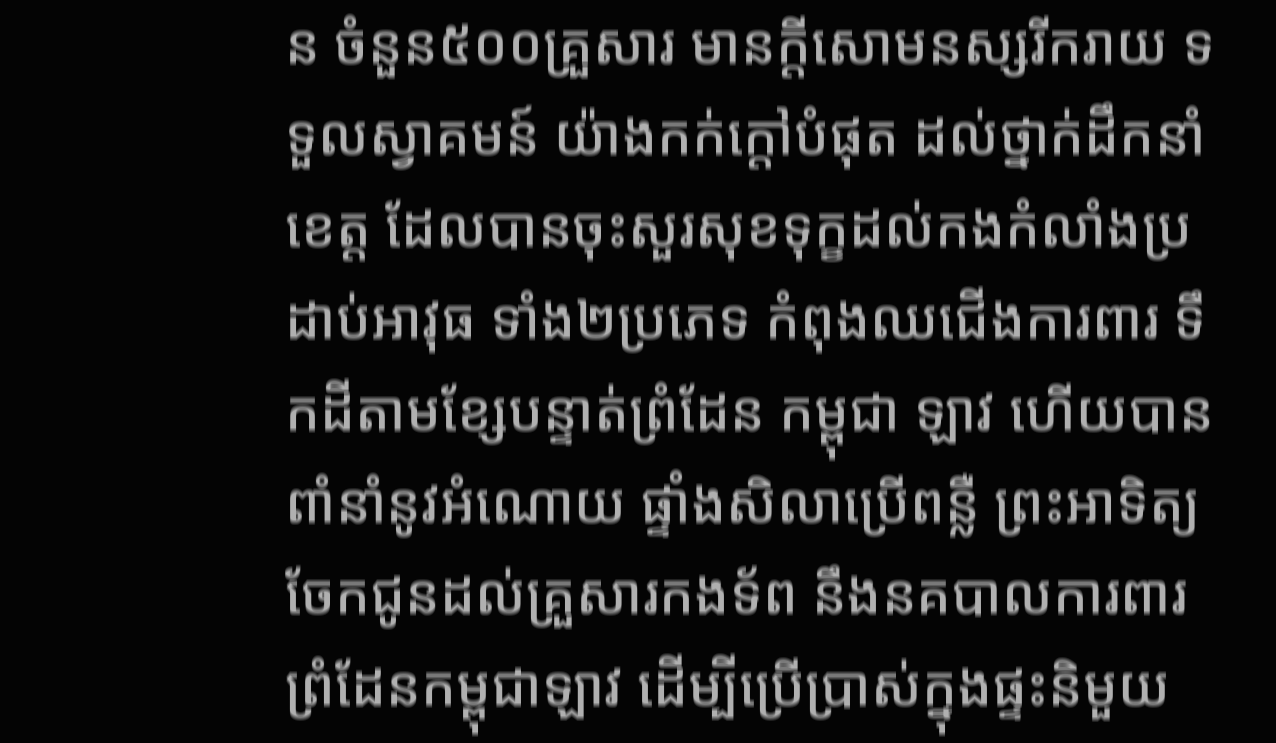ន ចំនួន៥០០គ្រួសារ មានក្តីសោមនស្សរីករាយ ទទួលស្វាគមន៍ យ៉ាងកក់ក្តៅបំផុត ដល់ថ្នាក់ដឹកនាំខេត្ត ដែលបានចុះសួរសុខទុក្ខដល់កងកំលាំងប្រដាប់អាវុធ ទាំង២ប្រភេទ កំពុងឈជើងការពារ ទឹកដីតាមខ្សែបន្ទាត់ព្រំដែន កម្ពុជា ឡាវ ហើយបានពាំនាំនូវអំណោយ ផ្ទាំងសិលាប្រើពន្លឺ ព្រះអាទិត្យ ចែកជូនដល់គ្រួសារកងទ័ព នឹងនគបាលការពារព្រំដែនកម្ពុជាឡាវ ដើម្បីប្រើប្រាស់ក្នុងផ្ទះនិមួយ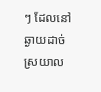ៗ ដែលនៅឆ្ងាយដាច់ស្រយាល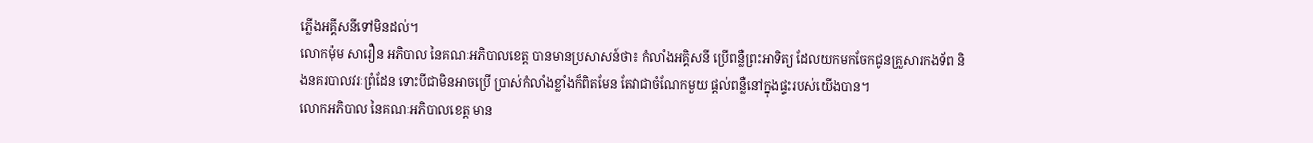ភ្លើងអគ្គីសនីទៅមិនដល់។
លោកម៉ុម សារឿន អភិបាល នៃគណៈអភិបាលខេត្ត បានមានប្រសាសន៍ថា៖ កំលាំងអគ្គិសនី ប្រើពន្លឺព្រះអាទិត្យ ដែលយកមកចែកជូនគ្រួសារកងទ័ព និងនគរបាលវរៈព្រំដែន ទោះបីជាមិនអាចប្រើ ប្រាស់កំលាំងខ្លាំងក៏ពិតមែន តែវាជាចំណែកមួយ ផ្តល់ពន្លឺនៅក្នុងផ្ទះរបស់យើងបាន។
លោកអភិបាល នៃគណៈអភិបាលខេត្ត មាន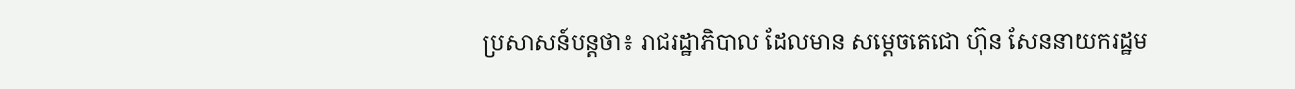ប្រសាសន៍បន្តថា៖ រាជរដ្ឋាភិបាល ដែលមាន សម្តេចតេជោ ហ៊ុន សែននាយករដ្ឋម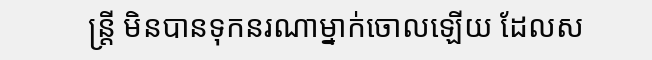ន្រ្តី មិនបានទុកនរណាម្នាក់ចោលឡើយ ដែលស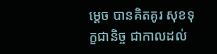ម្តេច បានគិតគូរ សុខទុក្ខជានិច្ច ជាកាលដល់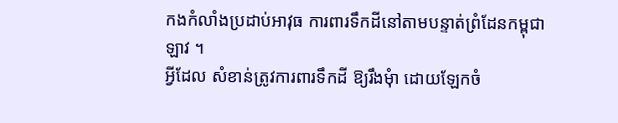កងកំលាំងប្រដាប់អាវុធ ការពារទឹកដីនៅតាមបន្ទាត់ព្រំដែនកម្ពុជា ឡាវ ។
អ្វីដែល សំខាន់ត្រូវការពារទឹកដី ឱ្យរឹងមុំា ដោយឡែកចំ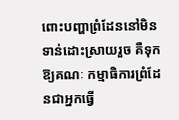ពោះបញ្ហាព្រំដែននៅមិនទាន់ដោះស្រាយរួច គឺទុកឱ្យគណៈ កម្មាធិការព្រំដែនជាអ្នកធ្វើ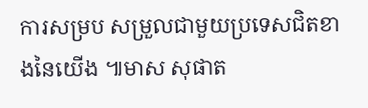ការសម្រប សម្រួលជាមួយប្រទេសជិតខាងនៃយើង ៕មាស សុផាត